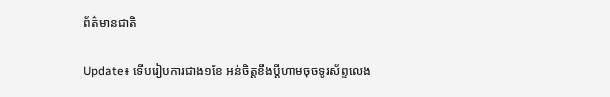ព័ត៌មានជាតិ

Update៖ ទើបរៀបការជាង១ខែ អន់ចិត្តខឹងប្តីហាមចុចទូរស័ព្ទលេង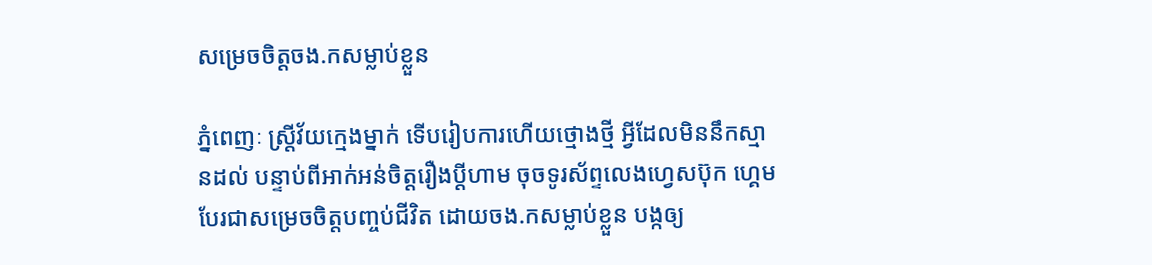សម្រេចចិត្តចង.កសម្លាប់ខ្លួន

ភ្នំពេញៈ ស្ត្រីវ័យក្មេងម្នាក់ ទើបរៀបការហើយថ្មោងថ្មី អ្វីដែលមិននឹកស្មានដល់ បន្ទាប់ពីអាក់អន់ចិត្តរឿងប្តីហាម ចុចទូរស័ព្ទលេងហ្វេសប៊ុក ហ្គេម បែរជាសម្រេចចិត្តបញ្ចប់ជីវិត ដោយចង.កសម្លាប់ខ្លួន បង្កឲ្យ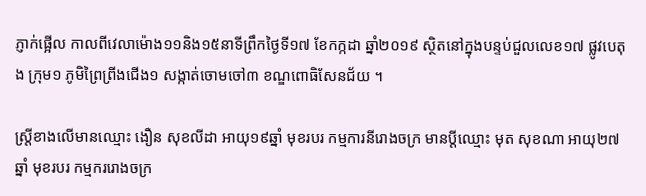ភ្ញាក់ផ្អើល កាលពីវេលាម៉ោង១១និង១៥នាទីព្រឹកថ្ងៃទី១៧ ខែកក្កដា ឆ្នាំ២០១៩ ស្ថិតនៅក្នុងបន្ទប់ជួលលេខ១៧ ផ្លូវបេតុង ក្រុម១ ភូមិព្រៃព្រីងជើង១ សង្កាត់ចោមចៅ៣ ខណ្ឌពោធិសែនជ័យ ។

ស្ត្រីខាងលើមានឈ្មោះ ងឿន សុខលីដា អាយុ១៩ឆ្នាំ មុខរបរ កម្មការនីរោងចក្រ មានប្តីឈ្មោះ មុត សុខណា អាយុ២៧ ឆ្នាំ មុខរបរ កម្មកររោងចក្រ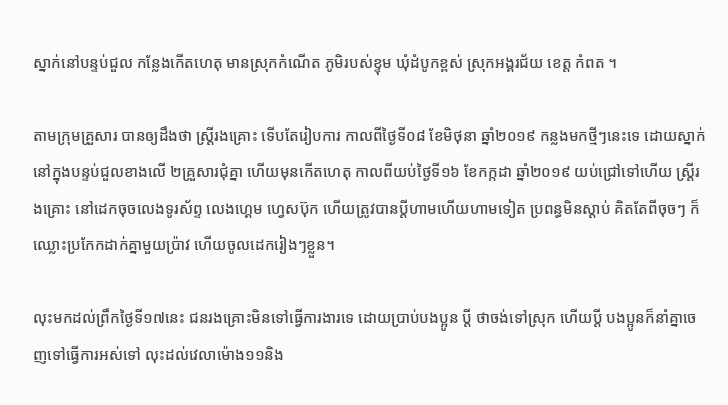ស្នាក់នៅបន្ទប់ជួល កន្លែងកើតហេតុ មានស្រុកកំណើត ភូមិរបស់ខ្ទុម ឃុំដំបូកខ្ពស់ ស្រុកអង្គរជ័យ ខេត្ត កំពត ។

តាមក្រុមគ្រួសារ បានឲ្យដឹងថា ស្ត្រីរងគ្រោះ ទើបតែរៀបការ កាលពីថ្ងៃទី០៨ ខែមិថុនា ឆ្នាំ២០១៩ កន្លងមកថ្មីៗនេះទេ ដោយស្នាក់នៅក្នុងបន្ទប់ជួលខាងលើ ២គ្រួសារជុំគ្នា ហើយមុនកើតហេតុ កាលពីយប់ថ្ងៃទី១៦ ខែកក្កដា ឆ្នាំ២០១៩ យប់ជ្រៅទៅហើយ ស្ត្រីរងគ្រោះ នៅដេកចុចលេងទូរស័ព្ទ លេងហ្គេម ហ្វេសប៊ុក ហើយត្រូវបានប្តីហាមហើយហាមទៀត ប្រពន្ធមិនស្តាប់ គិតតែពីចុចៗ ក៏ឈ្លោះប្រកែកដាក់គ្នាមួយប្រ៉ាវ ហើយចូលដេករៀងៗខ្លួន។

លុះមកដល់ព្រឹកថ្ងៃទី១៧នេះ ជនរងគ្រោះមិនទៅធ្វើការងារទេ ដោយប្រាប់បងប្អូន ប្តី ថាចង់ទៅស្រុក ហើយប្តី បងប្អូនក៏នាំគ្នាចេញទៅធ្វើការអស់ទៅ លុះដល់វេលាម៉ោង១១និង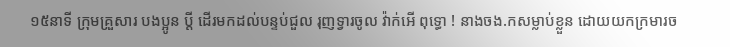១៥នាទី ក្រុមគ្រួសារ បងប្អូន ប្តី ដើរមកដល់បន្ទប់ជួល រុញទ្វារចូល វ៉ាក់អើ ពុទ្ធោ ! នាងចង.កសម្លាប់ខ្លួន ដោយយកក្រមារច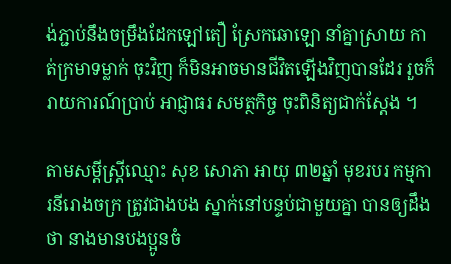ង់ភ្ជាប់នឹងចម្រឹងដែកឡៅតឿ ស្រែកឆោឡោ នាំគ្នាស្រាយ កាត់ក្រមាទម្លាក់ ចុះវិញ ក៏មិនអាចមានជីវិតឡើងវិញបានដែរ រួចក៏រាយការណ៍ប្រាប់ អាជ្ញាធរ សមត្ថកិច្ច ចុះពិនិត្យជាក់ស្តែង ។

តាមសម្តីស្ត្រីឈ្មោះ សុខ សោភា អាយុ ៣២ឆ្នាំ មុខរបរ កម្មការនីរោងចក្រ ត្រូវជាងបង ស្នាក់នៅបន្ទប់ជាមួយគ្នា បានឲ្យដឹងថា នាងមានបងប្អូនចំ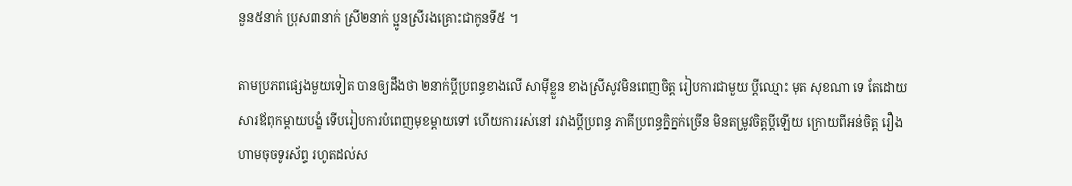នួន៥នាក់ ប្រុស៣នាក់ ស្រី២នាក់ ប្អូនស្រីរងគ្រោះជាកូនទី៥ ។

តាមប្រភពផ្សេងមួយទៀត បានឲ្យដឹងថា ២នាក់ប្តីប្រពន្ធខាងលើ សាម៉ីខ្លួន ខាងស្រីសូវមិនពេញចិត្ត រៀបការជាមួយ ប្តីឈ្មោះ មុត សុខណា ទេ តែដោយសារឪពុកម្តាយបង្ខំ ទើបរៀបការបំពេញមុខម្តាយទៅ ហើយការរស់នៅ រវាងប្តីប្រពន្ធ ភាគីប្រពន្ធក្និក្នក់ច្រើន មិនតម្រូវចិត្តប្តីឡើយ ក្រោយពីអន់ចិត្ត រឿងហាមចុចទូរស័ព្ទ រហូតដល់ស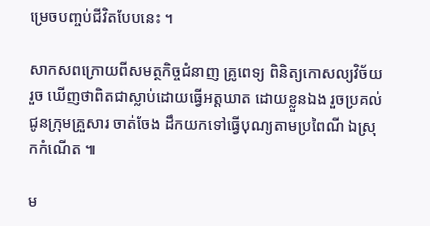ម្រេចបញ្ចប់ជីវិតបែបនេះ ។

សាកសពក្រោយពីសមត្ថកិច្ចជំនាញ គ្រូពេទ្យ ពិនិត្យកោសល្យវិច័យរួច ឃើញថាពិតជាស្លាប់ដោយធ្វើអត្តឃាត ដោយខ្លួនឯង រួចប្រគល់ជូនក្រុមគ្រួសារ ចាត់ចែង ដឹកយកទៅធ្វើបុណ្យតាមប្រពៃណី ឯស្រុកកំណើត ៕

ម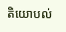តិយោបល់